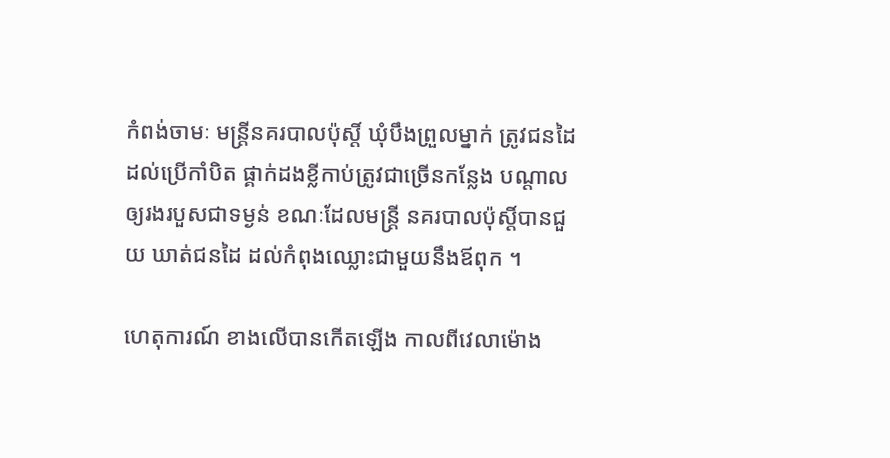កំពង់ចាមៈ មន្ត្រីនគរបាលប៉ុស្តិ៍ ឃុំបឹងព្រួលម្នាក់ ត្រូវជនដៃដល់ប្រើកាំបិត ផ្គាក់ដងខ្លីកាប់ត្រូវជាច្រើនកន្លែង បណ្តាលឲ្យរងរបួសជាទម្ងន់ ខណៈដែលមន្ត្រី នគរបាលប៉ុស្តិ៍បានជួយ ឃាត់ជនដៃ ដល់កំពុងឈ្លោះជាមួយនឹងឪពុក ។

ហេតុការណ៍ ខាងលើបានកើតឡើង កាលពីវេលាម៉ោង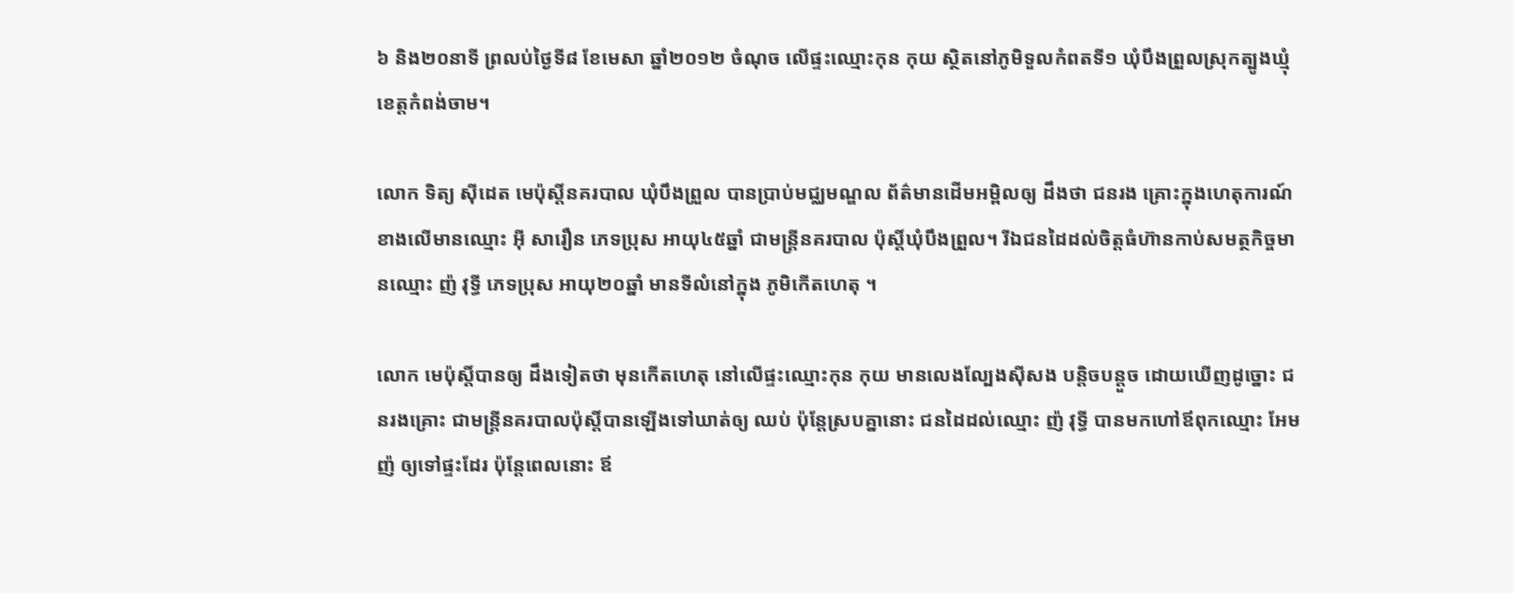៦ និង២០នាទី ព្រលប់ថ្ងៃទី៨ ខែមេសា ឆ្នាំ២០១២ ចំណុច លើផ្ទះឈ្មោះកុន កុយ ស្ថិតនៅភូមិទួលកំពតទី១ ឃុំបឹងព្រួលស្រុកត្បូងឃ្មុំ ខេត្តកំពង់ចាម។

លោក ទិត្យ ស៊ីដេត មេប៉ុស្តិ៍នគរបាល ឃុំបឹងព្រួល បានប្រាប់មជ្ឈមណ្ឌល ព័ត៌មានដើមអម្ពិលឲ្យ ដឹងថា ជនរង គ្រោះក្នុងហេតុការណ៍ខាងលើមានឈ្មោះ អ៊ី សារឿន ភេទប្រុស អាយុ៤៥ឆ្នាំ ជាមន្ត្រីនគរបាល ប៉ុស្តិ៍ឃុំបឹងព្រួល។ រីឯជនដៃដល់ចិត្តធំហ៊ានកាប់សមត្ថកិច្ចមានឈ្មោះ ញ៉ វុទ្ធី ភេទប្រុស អាយុ២០ឆ្នាំ មានទីលំនៅក្នុង ភូមិកើតហេតុ ។

លោក មេប៉ុស្តិ៍បានឲ្យ ដឹងទៀតថា មុនកើតហេតុ នៅលើផ្ទះឈ្មោះកុន កុយ មានលេងល្បែងស៊ីសង បន្តិចបន្តួច ដោយឃើញដូច្នោះ ជនរងគ្រោះ ជាមន្ត្រីនគរបាលប៉ុស្តិ៍បានឡើងទៅឃាត់ឲ្យ ឈប់ ប៉ុន្តែស្របគ្នានោះ ជនដៃដល់ឈ្មោះ ញ៉ វុទ្ធី បានមកហៅឪពុកឈ្មោះ អែម ញ៉ ឲ្យទៅផ្ទះដែរ ប៉ុន្តែពេលនោះ ឪ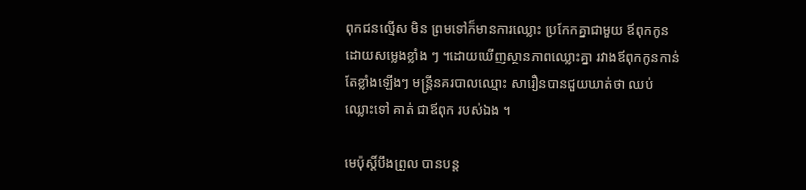ពុកជនល្មើស មិន ព្រមទៅក៏មានការឈ្លោះ ប្រកែកគ្នាជាមួយ ឪពុកកូនដោយសម្លេងខ្លាំង ៗ ។ដោយឃើញស្ថានភាពឈ្លោះគ្នា រវាងឪពុកកូនកាន់តែខ្លាំងឡើងៗ មន្ត្រីនគរបាលឈ្មោះ សារឿនបានជួយឃាត់ថា ឈប់ឈ្លោះទៅ គាត់ ជាឪពុក របស់ឯង ។

មេប៉ុស្តិ៍បឹងព្រួល បានបន្ត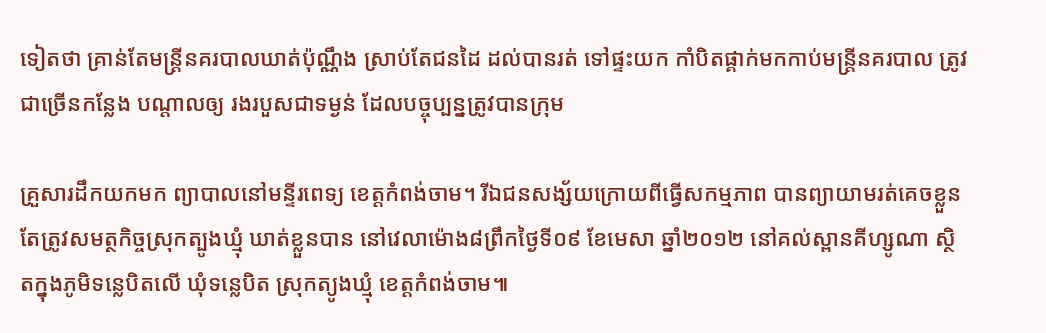ទៀតថា គ្រាន់តែមន្ត្រីនគរបាលឃាត់ប៉ុណ្ណឹង ស្រាប់តែជនដៃ ដល់បានរត់ ទៅផ្ទះយក កាំបិតផ្គាក់មកកាប់មន្ត្រីនគរបាល ត្រូវជាច្រើនកន្លែង បណ្តាលឲ្យ រងរបួសជាទម្ងន់ ដែលបច្ចុប្បន្នត្រូវបានក្រុម

គ្រួសារដឹកយកមក ព្យាបាលនៅមន្ទីរពេទ្យ ខេត្តកំពង់ចាម។ រីឯជនសង្ស័យក្រោយពីធ្វើសកម្មភាព បានព្យាយាមរត់គេចខ្លួន តែត្រូវសមត្ថកិច្ចស្រុកត្បូងឃ្មុំ ឃាត់ខ្លួនបាន នៅវេលាម៉ោង៨ព្រឹកថ្ងៃទី០៩ ខែមេសា ឆ្នាំ២០១២ នៅគល់ស្ពានគីហ្សូណា ស្ថិតក្នុងភូមិទន្លេបិតលើ ឃុំទន្លេបិត ស្រុកត្យូងឃ្មុំ ខេត្តកំពង់ចាម៕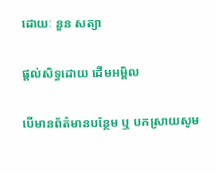ដោយៈ នួន សត្យា

ផ្តល់សិទ្ធដោយ ដើមអម្ពិល

បើមានព័ត៌មានបន្ថែម ឬ បកស្រាយសូម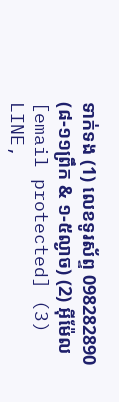ទាក់ទង (1) លេខទូរស័ព្ទ 098282890 (៨-១១ព្រឹក & ១-៥ល្ងាច) (2) អ៊ីម៉ែល [email protected] (3) LINE,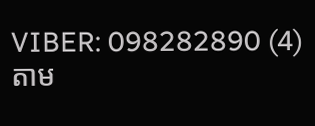VIBER: 098282890 (4) តាម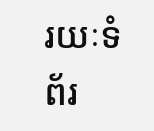រយៈទំព័រ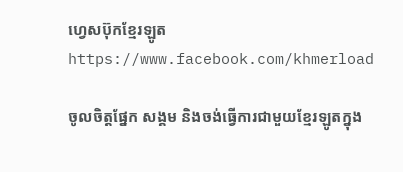ហ្វេសប៊ុកខ្មែរឡូត https://www.facebook.com/khmerload

ចូលចិត្តផ្នែក សង្គម និងចង់ធ្វើការជាមួយខ្មែរឡូតក្នុង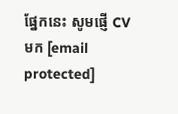ផ្នែកនេះ សូមផ្ញើ CV មក [email protected]